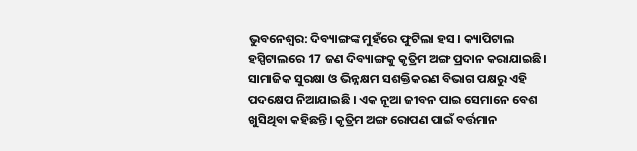ଭୁବନେଶ୍ବର: ଦିବ୍ୟାଙ୍ଗଙ୍କ ମୁହଁରେ ଫୁଟିଲା ହସ । କ୍ୟାପିଟାଲ ହସ୍ପିଟାଲରେ 17 ଜଣ ଦିବ୍ୟାଙ୍ଗକୁ କୃତ୍ରିମ ଅଙ୍ଗ ପ୍ରଦାନ କରାଯାଇଛି। ସାମାଜିକ ସୁରକ୍ଷା ଓ ଭିନ୍ନକ୍ଷମ ସଶକ୍ତିକରଣ ବିଭାଗ ପକ୍ଷରୁ ଏହି ପଦକ୍ଷେପ ନିଆଯାଇଛି । ଏକ ନୂଆ ଜୀବନ ପାଇ ସେମାନେ ବେଶ ଖୁସିଥିବା କହିଛନ୍ତି। କୃତ୍ରିମ ଅଙ୍ଗ ରୋପଣ ପାଇଁ ବର୍ତ୍ତମାନ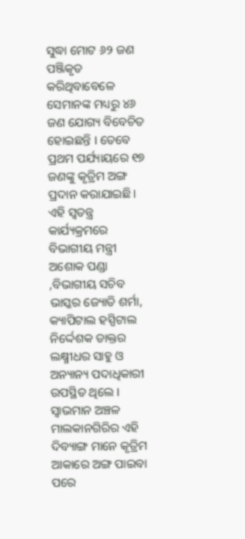ସୁଦ୍ଧା ମୋଟ ୬୨ ଜଣ ପଞ୍ଜିକୃତ କରିଥିବାବେଳେ ସେମାନଙ୍କ ମଧ୍ୟରୁ ୪୬ ଜଣ ଯୋଗ୍ୟ ବିବେଚିତ ହୋଇଛନ୍ତି । ତେବେ ପ୍ରଥମ ପର୍ଯ୍ୟାୟରେ ୧୭ ଜଣଙ୍କୁ କୃତ୍ରିମ ଅଙ୍ଗ ପ୍ରଦାନ କରାଯାଇଛି।
ଏହି ସ୍ବତନ୍ତ୍ର କାର୍ଯ୍ୟକ୍ରମରେ ବିଭାଗୀୟ ମନ୍ତ୍ରୀ ଅଶୋକ ପଣ୍ଡା ,ବିଭାଗୀୟ ସଚିବ ଭାସ୍କର ଜ୍ୟୋତି ଶର୍ମା, କ୍ୟାପିଟାଲ ହସ୍ପିଟାଲ ନିର୍ଦ୍ଦେଶକ ଡାକ୍ତର ଲକ୍ଷ୍ମୀଧର ସାହୁ ଓ ଅନ୍ୟାନ୍ୟ ପଦାଧିକାରୀ ଉପସ୍ଥିତ ଥିଲେ । ସ୍ବାଭମାନ ଅଞ୍ଚଳ ମାଲକାନଗିରିର ଏହି ଦିବ୍ୟାଙ୍ଗ ମାନେ କୃତ୍ରିମ ଆକାରେ ଅଙ୍ଗ ପାଇବା ପରେ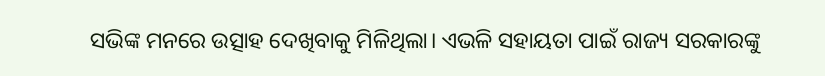ସଭିଙ୍କ ମନରେ ଉତ୍ସାହ ଦେଖିବାକୁ ମିଳିଥିଲା। ଏଭଳି ସହାୟତା ପାଇଁ ରାଜ୍ୟ ସରକାରଙ୍କୁ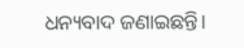ଧନ୍ୟବାଦ ଜଣାଇଛନ୍ତି।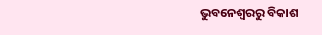ଭୁବନେଶ୍ବରରୁ ବିକାଶ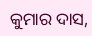କୁମାର ଦାସ,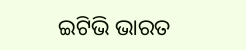ଇଟିଭି ଭାରତ